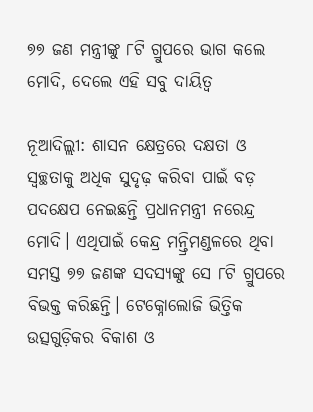୭୭ ଜଣ ମନ୍ତ୍ରୀଙ୍କୁ ୮ଟି ଗ୍ରୁପରେ ଭାଗ କଲେ ମୋଦି, ଦେଲେ ଏହି ସବୁ ଦାୟିତ୍ୱ

ନୂଆଦିଲ୍ଲୀ: ଶାସନ କ୍ଷେତ୍ରରେ ଦକ୍ଷତା ଓ ସ୍ୱଚ୍ଛତାକୁ ଅଧିକ ସୁଦୃଢ଼ କରିବା ପାଇଁ ବଡ଼ ପଦକ୍ଷେପ ନେଇଛନ୍ତି ପ୍ରଧାନମନ୍ତ୍ରୀ ନରେନ୍ଦ୍ର ମୋଦି। ଏଥିପାଇଁ କେନ୍ଦ୍ର ମନ୍ତ୍ରିମଣ୍ଡଳରେ ଥିବା ସମସ୍ତ ୭୭ ଜଣଙ୍କ ସଦସ୍ୟଙ୍କୁ ସେ ୮ଟି ଗ୍ରୁପରେ ବିଭକ୍ତ କରିଛନ୍ତି। ଟେକ୍ନୋଲୋଜି ଭିତ୍ତିକ ଉତ୍ସଗୁଡ଼ିକର ବିକାଶ ଓ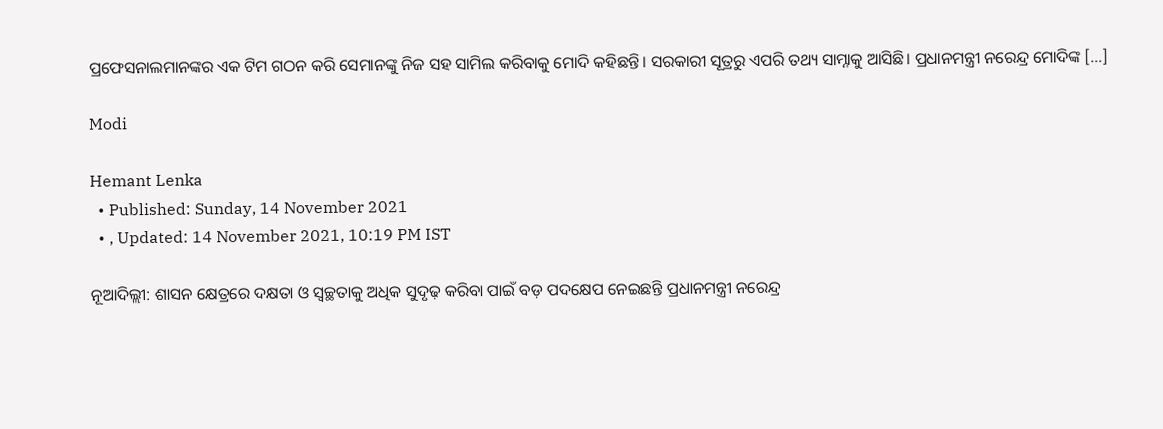ପ୍ରଫେସନାଲମାନଙ୍କର ଏକ ଟିମ ଗଠନ କରି ସେମାନଙ୍କୁ ନିଜ ସହ ସାମିଲ କରିବାକୁ ମୋଦି କହିଛନ୍ତି। ସରକାରୀ ସୂତ୍ରରୁ ଏପରି ତଥ୍ୟ ସାମ୍ନାକୁ ଆସିଛି। ପ୍ରଧାନମନ୍ତ୍ରୀ ନରେନ୍ଦ୍ର ମୋଦିଙ୍କ […]

Modi

Hemant Lenka
  • Published: Sunday, 14 November 2021
  • , Updated: 14 November 2021, 10:19 PM IST

ନୂଆଦିଲ୍ଲୀ: ଶାସନ କ୍ଷେତ୍ରରେ ଦକ୍ଷତା ଓ ସ୍ୱଚ୍ଛତାକୁ ଅଧିକ ସୁଦୃଢ଼ କରିବା ପାଇଁ ବଡ଼ ପଦକ୍ଷେପ ନେଇଛନ୍ତି ପ୍ରଧାନମନ୍ତ୍ରୀ ନରେନ୍ଦ୍ର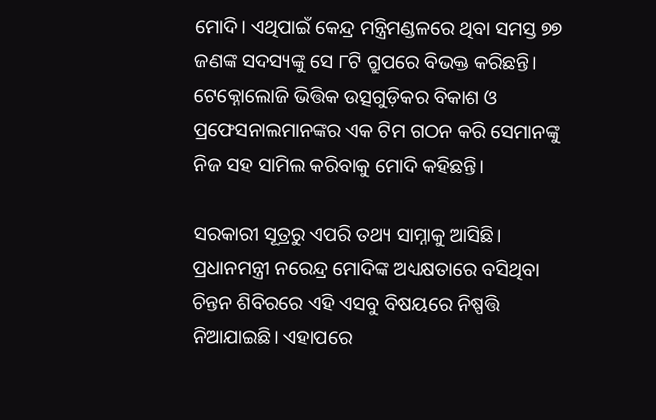ମୋଦି। ଏଥିପାଇଁ କେନ୍ଦ୍ର ମନ୍ତ୍ରିମଣ୍ଡଳରେ ଥିବା ସମସ୍ତ ୭୭ ଜଣଙ୍କ ସଦସ୍ୟଙ୍କୁ ସେ ୮ଟି ଗ୍ରୁପରେ ବିଭକ୍ତ କରିଛନ୍ତି। ଟେକ୍ନୋଲୋଜି ଭିତ୍ତିକ ଉତ୍ସଗୁଡ଼ିକର ବିକାଶ ଓ ପ୍ରଫେସନାଲମାନଙ୍କର ଏକ ଟିମ ଗଠନ କରି ସେମାନଙ୍କୁ ନିଜ ସହ ସାମିଲ କରିବାକୁ ମୋଦି କହିଛନ୍ତି।

ସରକାରୀ ସୂତ୍ରରୁ ଏପରି ତଥ୍ୟ ସାମ୍ନାକୁ ଆସିଛି। ପ୍ରଧାନମନ୍ତ୍ରୀ ନରେନ୍ଦ୍ର ମୋଦିଙ୍କ ଅଧ୍ୟକ୍ଷତାରେ ବସିଥିବା ଚିନ୍ତନ ଶିବିରରେ ଏହି ଏସବୁ ବିଷୟରେ ନିଷ୍ପତ୍ତି ନିଆଯାଇଛି। ଏହାପରେ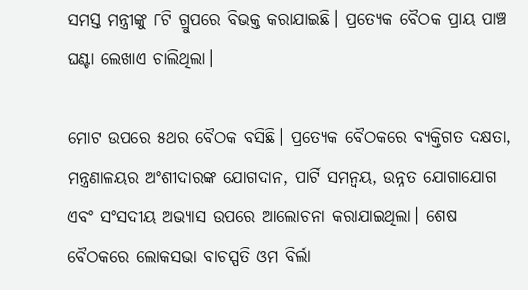ସମସ୍ତ ମନ୍ତ୍ରୀଙ୍କୁ ୮ଟି ଗ୍ରୁପରେ ବିଭକ୍ତ କରାଯାଇଛି। ପ୍ରତ୍ୟେକ ବୈଠକ ପ୍ରାୟ ପାଞ୍ଚ ଘଣ୍ଟା ଲେଖାଏ ଚାଲିଥିଲା।

ମୋଟ ଉପରେ ୫ଥର ବୈଠକ ବସିଛି। ପ୍ରତ୍ୟେକ ବୈଠକରେ ବ୍ୟକ୍ତିଗତ ଦକ୍ଷତା, ମନ୍ତ୍ରଣାଳୟର ଅଂଶୀଦାରଙ୍କ ଯୋଗଦାନ, ପାର୍ଟି ସମନ୍ୱୟ, ଉନ୍ନତ ଯୋଗାଯୋଗ ଏବଂ ସଂସଦୀୟ ଅଭ୍ୟାସ ଉପରେ ଆଲୋଚନା କରାଯାଇଥିଲା। ଶେଷ ବୈଠକରେ ଲୋକସଭା ବାଚସ୍ପତି ଓମ ବିର୍ଲା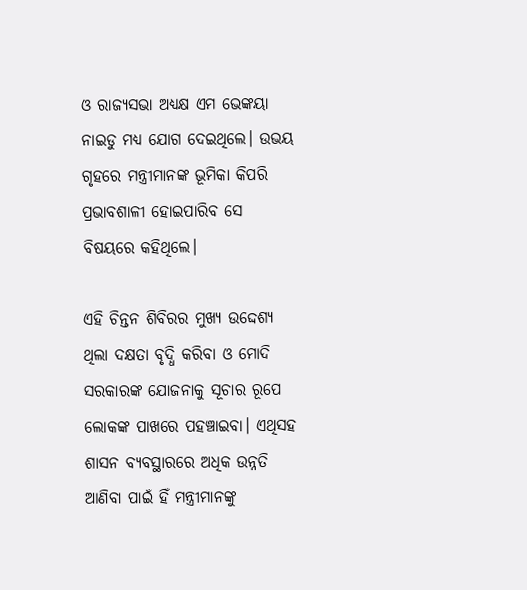ଓ ରାଜ୍ୟସଭା ଅଧ୍ୟକ୍ଷ ଏମ ଭେଙ୍କୟା ନାଇଡୁ ମଧ୍ୟ ଯୋଗ ଦେଇଥିଲେ। ଉଭୟ ଗୃହରେ ମନ୍ତ୍ରୀମାନଙ୍କ ଭୂମିକା କିପରି ପ୍ରଭାବଶାଳୀ ହୋଇପାରିବ ସେ ବିଷୟରେ କହିଥିଲେ।

ଏହି ଚିନ୍ତନ ଶିବିରର ମୁଖ୍ୟ ଉଦ୍ଦେଶ୍ୟ ଥିଲା ଦକ୍ଷତା ବୃଦ୍ଧି କରିବା ଓ ମୋଦି ସରକାରଙ୍କ ଯୋଜନାକୁ ସୂଚାର ରୂପେ ଲୋକଙ୍କ ପାଖରେ ପହଞ୍ଚାଇବା। ଏଥିସହ ଶାସନ ବ୍ୟବସ୍ଥାରରେ ଅଧିକ ଉନ୍ନତି ଆଣିବା ପାଇଁ ହିଁ ମନ୍ତ୍ରୀମାନଙ୍କୁ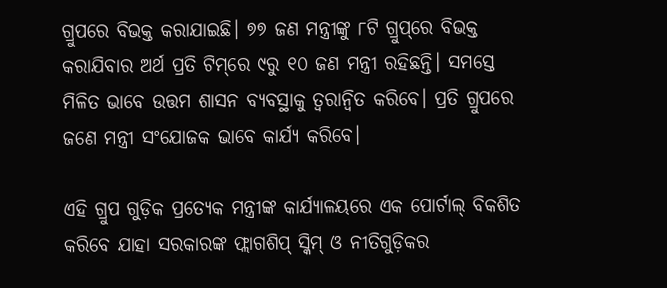ଗ୍ରୁପରେ ବିଭକ୍ତ କରାଯାଇଛି। ୭୭ ଜଣ ମନ୍ତ୍ରୀଙ୍କୁ ୮ଟି ଗ୍ରୁପ୍‌ରେ ବିଭକ୍ତ କରାଯିବାର ଅର୍ଥ ପ୍ରତି ଟିମ୍‌ରେ ୯ରୁ ୧୦ ଜଣ ମନ୍ତ୍ରୀ ରହିଛନ୍ତି। ସମସ୍ତେ ମିଳିତ ଭାବେ ଉତ୍ତମ ଶାସନ ବ୍ୟବସ୍ଥାକୁ ତ୍ୱରାନ୍ୱିତ କରିବେ। ପ୍ରତି ଗ୍ରୁପରେ ଜଣେ ମନ୍ତ୍ରୀ ସଂଯୋଜକ ଭାବେ କାର୍ଯ୍ୟ କରିବେ।

ଏହି ଗ୍ରୁପ ଗୁଡ଼ିକ ପ୍ରତ୍ୟେକ ମନ୍ତ୍ରୀଙ୍କ କାର୍ଯ୍ୟାଳୟରେ ଏକ ପୋର୍ଟାଲ୍ ବିକଶିତ କରିବେ ଯାହା ସରକାରଙ୍କ ଫ୍ଲାଗଶିପ୍ ସ୍କିମ୍ ଓ ନୀତିଗୁଡ଼ିକର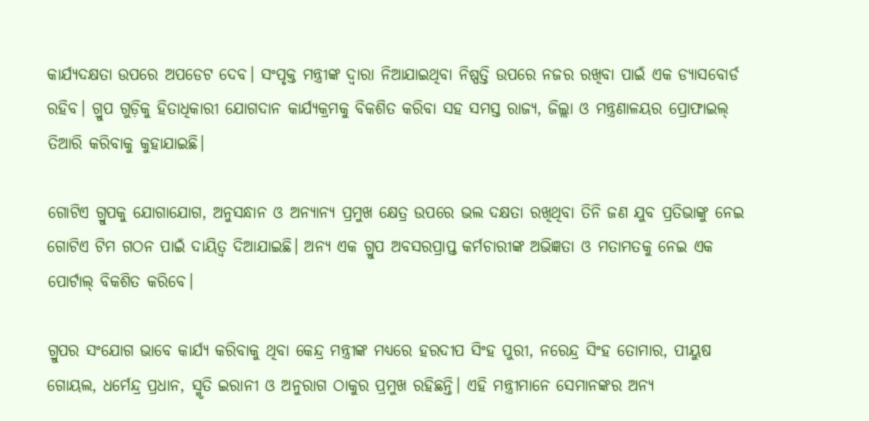କାର୍ଯ୍ୟଦକ୍ଷତା ଉପରେ ଅପଡେଟ ଦେବ। ସଂପୃକ୍ତ ମନ୍ତ୍ରୀଙ୍କ ଦ୍ୱାରା ନିଆଯାଇଥିବା ନିଷ୍ପତ୍ତି ଉପରେ ନଜର ରଖିବା ପାଇଁ ଏକ ଡ୍ୟାସବୋର୍ଡ ରହିବ। ଗ୍ରୁପ ଗୁଡ଼ିକୁ ହିତାଧିକାରୀ ଯୋଗଦାନ କାର୍ଯ୍ୟକ୍ରମକୁ ବିକଶିତ କରିବା ସହ ସମସ୍ତ ରାଜ୍ୟ, ଜିଲ୍ଲା ଓ ମନ୍ତ୍ରଣାଳୟର ପ୍ରୋଫାଇଲ୍ ତିଆରି କରିବାକୁ କୁହାଯାଇଛି।

ଗୋଟିଏ ଗ୍ରୁପକୁ ଯୋଗାଯୋଗ, ଅନୁସନ୍ଧାନ ଓ ଅନ୍ୟାନ୍ୟ ପ୍ରମୁଖ କ୍ଷେତ୍ର ଉପରେ ଭଲ ଦକ୍ଷତା ରଖିଥିବା ତିନି ଜଣ ଯୁବ ପ୍ରତିଭାଙ୍କୁ ନେଇ ଗୋଟିଏ ଟିମ ଗଠନ ପାଇଁ ଦାୟିତ୍ୱ ଦିଆଯାଇଛି। ଅନ୍ୟ ଏକ ଗ୍ରୁପ ଅବସରପ୍ରାପ୍ତ କର୍ମଚାରୀଙ୍କ ଅଭିଜ୍ଞତା ଓ ମତାମତକୁ ନେଇ ଏକ ପୋର୍ଟାଲ୍ ବିକଶିତ କରିବେ।

ଗ୍ରୁପର ସଂଯୋଗ ଭାବେ କାର୍ଯ୍ୟ କରିବାକୁ ଥିବା କେନ୍ଦ୍ର ମନ୍ତ୍ରୀଙ୍କ ମଧ୍ୟରେ ହରଦୀପ ସିଂହ ପୁରୀ, ନରେନ୍ଦ୍ର ସିଂହ ତୋମାର, ପୀୟୁଷ ଗୋୟଲ, ଧର୍ମେନ୍ଦ୍ର ପ୍ରଧାନ, ସ୍ମୃତି ଇରାନୀ ଓ ଅନୁରାଗ ଠାକୁର ପ୍ରମୁଖ ରହିଛନ୍ତି। ଏହି ମନ୍ତ୍ରୀମାନେ ସେମାନଙ୍କର ଅନ୍ୟ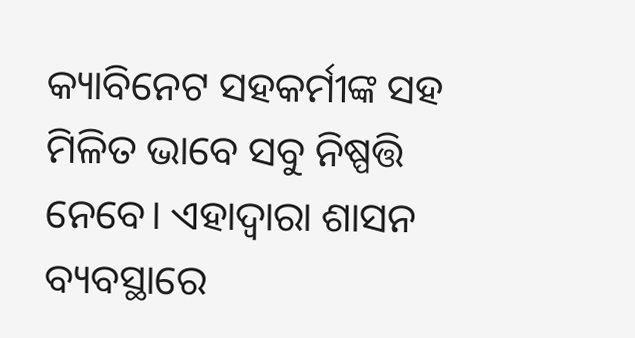କ୍ୟାବିନେଟ ସହକର୍ମୀଙ୍କ ସହ ମିଳିତ ଭାବେ ସବୁ ନିଷ୍ପତ୍ତି ନେବେ। ଏହାଦ୍ୱାରା ଶାସନ ବ୍ୟବସ୍ଥାରେ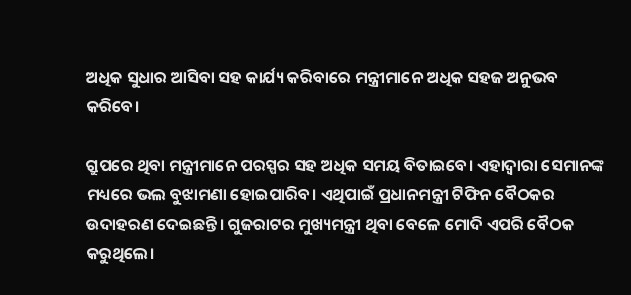ଅଧିକ ସୁଧାର ଆସିବା ସହ କାର୍ଯ୍ୟ କରିବାରେ ମନ୍ତ୍ରୀମାନେ ଅଧିକ ସହଜ ଅନୁଭବ କରିବେ।

ଗ୍ରୁପରେ ଥିବା ମନ୍ତ୍ରୀମାନେ ପରସ୍ପର ସହ ଅଧିକ ସମୟ ବିତାଇବେ। ଏହାଦ୍ୱାରା ସେମାନଙ୍କ ମଧ୍ୟରେ ଭଲ ବୁଝାମଣା ହୋଇପାରିବ। ଏଥିପାଇଁ ପ୍ରଧାନମନ୍ତ୍ରୀ ଟିଫିନ ବୈଠକର ଉଦାହରଣ ଦେଇଛନ୍ତି। ଗୁଜରାଟର ମୁଖ୍ୟମନ୍ତ୍ରୀ ଥିବା ବେଳେ ମୋଦି ଏପରି ବୈଠକ କରୁଥିଲେ।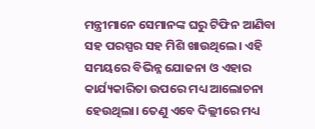ମନ୍ତ୍ରୀମାନେ ସେମାନଙ୍କ ଘରୁ ଟିଫିନ ଆଣିବା ସହ ପରସ୍ପର ସହ ମିଶି ଖାଉଥିଲେ। ଏହି ସମୟରେ ବିଭିନ୍ନ ଯୋଜନା ଓ ଏହାର କାର୍ଯ୍ୟକାରିତା ଉପରେ ମଧ୍ୟ ଆଲୋଚନା ହେଉଥିଲା। ତେଣୁ ଏବେ ଦିଲ୍ଲୀରେ ମଧ୍ୟ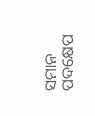ସମାନ ପଦକ୍ଷେପ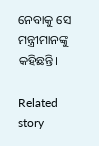ନେବାକୁ ସେ ମନ୍ତ୍ରୀମାନଙ୍କୁ କହିଛନ୍ତି।

Related story